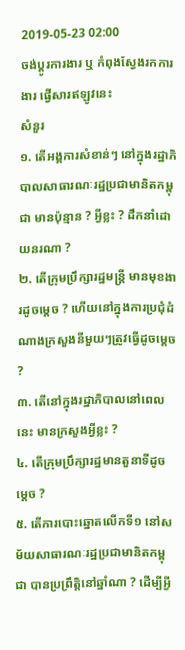2019-05-23 02:00
ចង់ប្តូរការងារ ឬ កំពុងស្វែងរកការងារ ផ្វើសារឥឡូវនេះ
សំនួរ
១. តើអង្គការសំខាន់ៗ នៅក្នុងរដ្ឋាភិបាលសាធារណៈរដ្ឋប្រជាមានិតកម្ពុជា មានប៉ុន្មាន ? អ្វីខ្លះ ? ដឹកនាំដោយនរណា ?
២. តើក្រុមប្រឹក្សារដ្ឋមន្រ្តី មានមុខងារដូចម្តេច ? ហើយនៅក្នុងការប្រជុំដំណាងក្រសួងនីមួយៗត្រូវធ្វើដូចម្តេច ?
៣. តើនៅក្នុងរដ្ឋាភិបាលនៅពេលនេះ មានក្រសួងអ្វីខ្លះ ?
៤. តើក្រុមប្រឹក្សារដ្ឋមានតួនាទីដូចម្តេច ?
៥. តើការបោះឆ្នោតលើកទី១ នៅសម័យសាធារណៈរដ្ឋប្រជាមានិតកម្ពុជា បានប្រព្រឹត្តិនៅឆ្នាំណា ? ដើម្បីអ្វី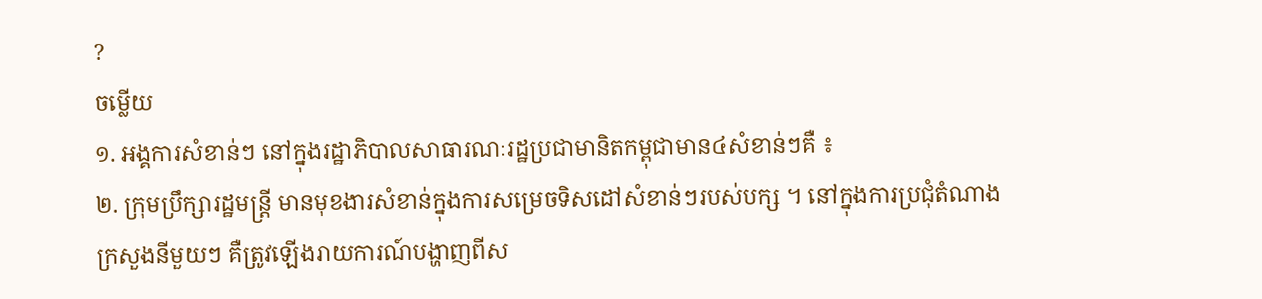?
ចម្លើយ
១. អង្គការសំខាន់ៗ នៅក្នុងរដ្ឋាភិបាលសាធារណៈរដ្ឋប្រជាមានិតកម្ពុជាមាន៤សំខាន់ៗគឺ ៖
២. ក្រុមប្រឹក្សារដ្ឋមន្រ្តី មានមុខងារសំខាន់ក្នុងការសម្រេចទិសដៅសំខាន់ៗរបស់បក្ស ។ នៅក្នុងការប្រជុំតំណាងក្រសួងនីមួយៗ គឺត្រូវឡើងរាយការណ៍បង្ហាញពីស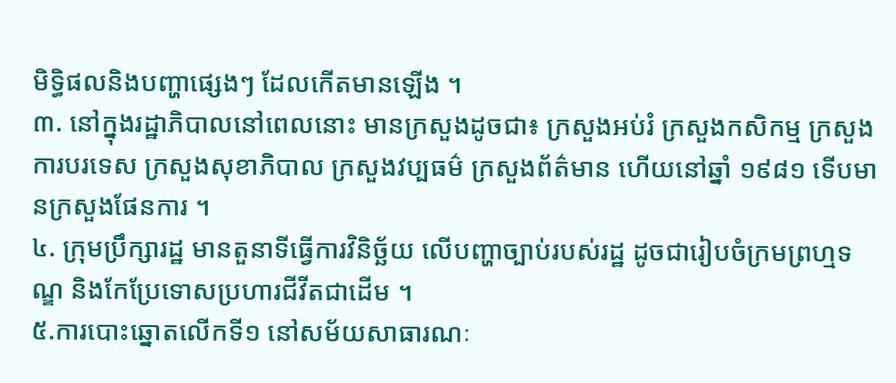មិទ្ធិផលនិងបញ្ហាផ្សេងៗ ដែលកើតមានឡើង ។
៣. នៅក្នុងរដ្ឋាភិបាលនៅពេលនោះ មានក្រសួងដូចជា៖ ក្រសួងអប់រំ ក្រសួងកសិកម្ម ក្រសួងការបរទេស ក្រសួងសុខាភិបាល ក្រសួងវប្បធម៌ ក្រសួងព័ត៌មាន ហើយនៅឆ្នាំ ១៩៨១ ទើបមានក្រសួងផែនការ ។
៤. ក្រុមប្រឹក្សារដ្ឋ មានតួនាទីធ្វើការវិនិច្ឆ័យ លើបញ្ហាច្បាប់របស់រដ្ឋ ដូចជារៀបចំក្រមព្រហ្មទណ្ឌ និងកែប្រែទោសប្រហារជីវីតជាដើម ។
៥.ការបោះឆ្នោតលើកទី១ នៅសម័យសាធារណៈ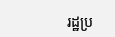រដ្ឋប្រ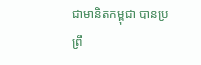ជាមានិតកម្ពុជា បានប្រព្រឹ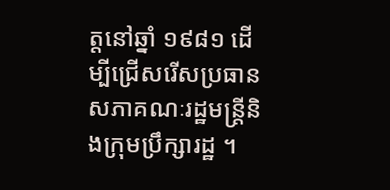ត្តនៅឆ្នាំ ១៩៨១ ដើម្បីជ្រើសរើសប្រធានសភាគណៈរដ្ឋមន្រ្តីនិងក្រុមប្រឹក្សារដ្ឋ ។